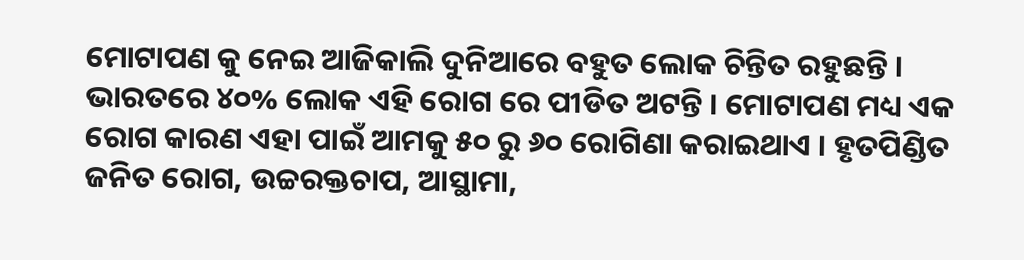ମୋଟାପଣ କୁ ନେଇ ଆଜିକାଲି ଦୁନିଆରେ ବହୁତ ଲୋକ ଚିନ୍ତିତ ରହୁଛନ୍ତି । ଭାରତରେ ୪୦% ଲୋକ ଏହି ରୋଗ ରେ ପୀଡିତ ଅଟନ୍ତି । ମୋଟାପଣ ମଧ୍ୟ ଏକ ରୋଗ କାରଣ ଏହା ପାଇଁ ଆମକୁ ୫୦ ରୁ ୬୦ ରୋଗିଣା କରାଇଥାଏ । ହୃତପିଣ୍ଡିତ ଜନିତ ରୋଗ, ଉଚ୍ଚରକ୍ତଚାପ, ଆସ୍ଥାମା,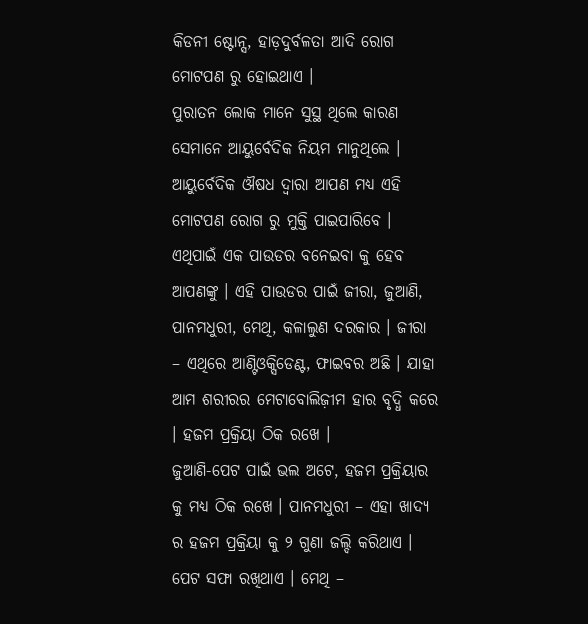କିଡନୀ ଷ୍ଟୋନ୍ସ, ହାଡ଼ଦୁର୍ବଳତା ଆଦି ରୋଗ ମୋଟପଣ ରୁ ହୋଇଥାଏ ।
ପୁରାତନ ଲୋକ ମାନେ ସୁସ୍ଥ ଥିଲେ କାରଣ ସେମାନେ ଆୟୁର୍ବେଦିକ ନିୟମ ମାନୁଥିଲେ । ଆୟୁର୍ବେଦିକ ଔଷଧ ଦ୍ୱାରା ଆପଣ ମଧ୍ୟ ଏହି ମୋଟପଣ ରୋଗ ରୁ ମୁକ୍ତି ପାଇପାରିବେ । ଏଥିପାଇଁ ଏକ ପାଉଡର ବନେଇବା କୁ ହେବ ଆପଣଙ୍କୁ । ଏହି ପାଉଡର ପାଇଁ ଜୀରା, ଜୁଆଣି, ପାନମଧୁରୀ, ମେଥି, କଳାଲୁଣ ଦରକାର । ଜୀରା – ଏଥିରେ ଆଣ୍ଟିଓକ୍ସିଡେଣ୍ଟ, ଫାଇବର ଅଛି । ଯାହା ଆମ ଶରୀରର ମେଟାବୋଲିଜ଼ୀମ ହାର ବୃଦ୍ଧି କରେ । ହଜମ ପ୍ରକ୍ରିୟା ଠିକ ରଖେ ।
ଜୁଆଣି-ପେଟ ପାଇଁ ଭଲ ଅଟେ, ହଜମ ପ୍ରକ୍ରିୟାର କୁ ମଧ୍ୟ ଠିକ ରଖେ । ପାନମଧୁରୀ – ଏହା ଖାଦ୍ୟ ର ହଜମ ପ୍ରକ୍ରିୟା କୁ ୨ ଗୁଣା ଜଲ୍ଦି କରିଥାଏ । ପେଟ ସଫା ରଖିଥାଏ । ମେଥି –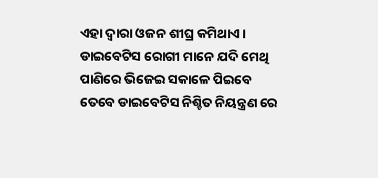ଏହା ଦ୍ୱାରା ଓଜନ ଶୀଘ୍ର କମିଥାଏ । ଡାଇବେଟିସ ରୋଗୀ ମାନେ ଯଦି ମେଥି ପାଣିରେ ଭିଜେଇ ସକାଳେ ପିଇବେ ତେବେ ଡାଇବେଟିସ ନିଶ୍ଚିତ ନିୟନ୍ତ୍ରଣ ରେ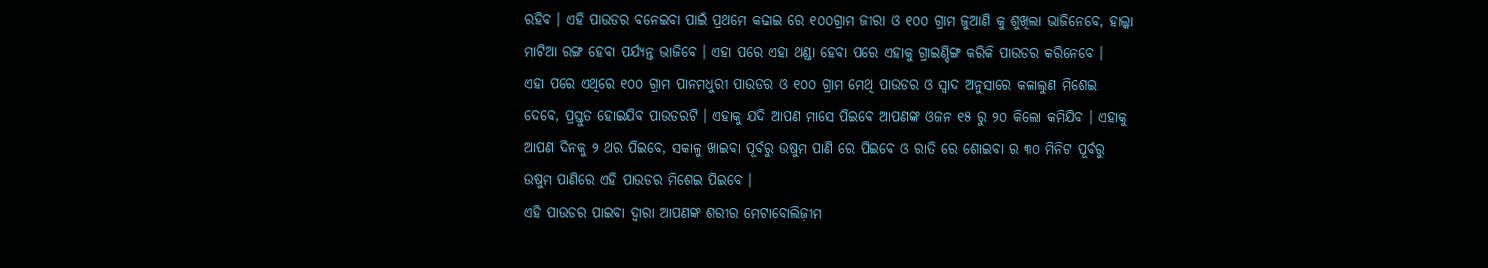ରହିବ । ଏହି ପାଉଡର ବନେଇବା ପାଇଁ ପ୍ରଥମେ କଢାଇ ରେ ୧୦୦ଗ୍ରାମ ଜୀରା ଓ ୧୦୦ ଗ୍ରାମ ଜୁଆଣି କୁ ଶୁଖିଲା ଭାଜିନେବେ, ହାଲ୍କା ମାଟିଆ ରଙ୍ଗ ହେବା ପର୍ଯ୍ୟନ୍ତ ଭାଜିବେ । ଏହା ପରେ ଏହା ଥଣ୍ଡା ହେବା ପରେ ଏହାକୁ ଗ୍ରାଇଣ୍ଡିଙ୍ଗ କରିକି ପାଉଡର କରିନେବେ ।
ଏହା ପରେ ଏଥିରେ ୧୦୦ ଗ୍ରାମ ପାନମଧୁରୀ ପାଉଡର ଓ ୧୦୦ ଗ୍ରାମ ମେଥି ପାଉଡର ଓ ସ୍ୱାଦ ଅନୁସାରେ କଳାଲୁଣ ମିଶେଇ ଦେବେ, ପ୍ରସ୍ତୁତ ହୋଇଯିବ ପାଉଡରଟି । ଏହାକୁ ଯଦି ଆପଣ ମାସେ ପିଇବେ ଆପଣଙ୍କ ଓଜନ ୧୫ ରୁ ୨୦ କିଲୋ କମିଯିବ । ଏହାକୁ ଆପଣ ଦିନକୁ ୨ ଥର ପିଇବେ, ସକାଳୁ ଖାଇବା ପୂର୍ବରୁ ଉଷୁମ ପାଣି ରେ ପିଇବେ ଓ ରାତି ରେ ଶୋଇବା ର ୩୦ ମିନିଟ ପୂର୍ବରୁ ଉଷୁମ ପାଣିରେ ଏହି ପାଉଡର ମିଶେଇ ପିଇବେ ।
ଏହି ପାଉଡର ପାଇବା ଦ୍ୱାରା ଆପଣଙ୍କ ଶରୀର ମେଟାବୋଲିଜ଼ୀମ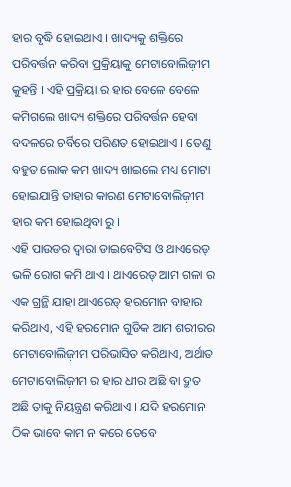ହାର ବୃଦ୍ଧି ହୋଇଥାଏ । ଖାଦ୍ୟକୁ ଶକ୍ତିରେ ପରିବର୍ତ୍ତନ କରିବା ପ୍ରକ୍ରିୟାକୁ ମେଟାବୋଲିଜ଼ୀମ କୁହନ୍ତି । ଏହି ପ୍ରକ୍ରିୟା ର ହାର ବେଳେ ବେଳେ କମିଗଲେ ଖାଦ୍ୟ ଶକ୍ତିରେ ପରିବର୍ତ୍ତନ ହେବା ବଦଳରେ ଚର୍ବିରେ ପରିଣତ ହୋଇଥାଏ । ତେଣୁ ବହୁତ ଲୋକ କମ ଖାଦ୍ୟ ଖାଇଲେ ମଧ୍ୟ ମୋଟା ହୋଇଯାନ୍ତି ତାହାର କାରଣ ମେଟାବୋଲିଜ଼ୀମ ହାର କମ ହୋଇଥିବା ରୁ ।
ଏହି ପାଉଡର ଦ୍ୱାରା ଡାଇବେଟିସ ଓ ଥାଏରେଡ୍ ଭଳି ରୋଗ କମି ଥାଏ । ଥାଏରେଡ୍ ଆମ ଗଳା ର ଏକ ଗ୍ରନ୍ଥି ଯାହା ଥାଏରେଡ୍ ହରମୋନ ବାହାର କରିଥାଏ, ଏହି ହରମୋନ ଗୁଡିକ ଆମ ଶରୀରର ମେଟାବୋଲିଜ଼ୀମ ପରିଭାସିତ କରିଥାଏ, ଅର୍ଥାତ ମେଟାବୋଲିଜ଼ୀମ ର ହାର ଧୀର ଅଛି ବା ଦ୍ରୁତ ଅଛି ତାକୁ ନିୟନ୍ତ୍ରଣ କରିଥାଏ । ଯଦି ହରମୋନ ଠିକ ଭାବେ କାମ ନ କରେ ତେବେ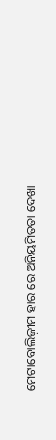ମେଟାବୋଲିଜ଼ୀମ ହାର ରେ ଅନିୟମିତତା ଦେଖା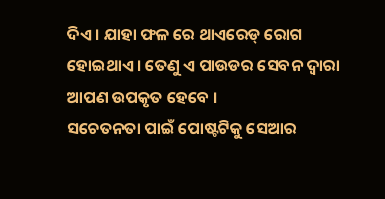ଦିଏ । ଯାହା ଫଳ ରେ ଥାଏରେଡ୍ ରୋଗ ହୋଇଥାଏ । ତେଣୁ ଏ ପାଉଡର ସେବନ ଦ୍ୱାରା ଆପଣ ଉପକୃତ ହେବେ ।
ସଚେତନତା ପାଇଁ ପୋଷ୍ଟଟିକୁ ସେଆର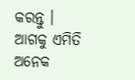କରନ୍ତୁ । ଆଗକୁ ଏମିତି ଅନେକ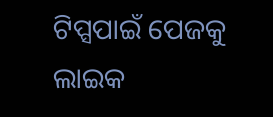ଟିପ୍ସପାଇଁ ପେଜକୁ ଲାଇକ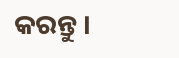କରନ୍ତୁ ।